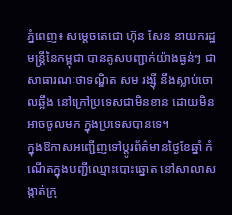ភ្នំពេញ៖ សម្តេចតេជោ ហ៊ុន សែន នាយករដ្ឋមន្ត្រីនៃកម្ពុជា បានគូសបញ្ជាក់យ៉ាងធ្ងន់ៗ ជាសាធារណៈថាទណ្ឌិត សម រង្ស៊ី នឹងស្លាប់ចោលឆ្អឹង នៅក្រៅប្រទេសជាមិនខាន ដោយមិនអាចចូលមក ក្នុងប្រទេសបានទេ។
ក្នុងឱកាសអញ្ជើញទៅប្តូរព័ត៌មានថ្ងៃខែឆ្នាំ កំណើតក្នុងបញ្ជីឈ្មោះបោះឆ្នោត នៅសាលាសង្កាត់ក្រុ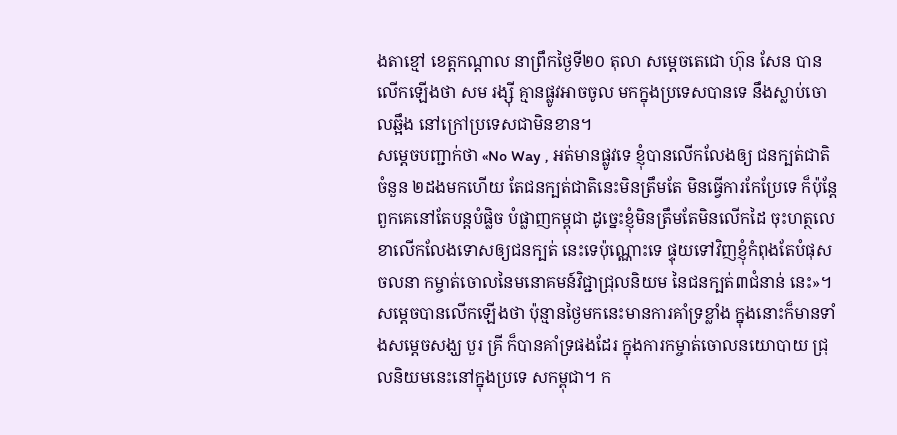ងតាខ្មៅ ខេត្តកណ្តាល នាព្រឹកថ្ងៃទី២០ តុលា សម្តេចតេជោ ហ៊ុន សែន បានលើកឡើងថា សម រង្ស៊ី គ្មានផ្លូវអាចចូល មកក្នុងប្រទេសបានទេ នឹងស្លាប់ចោលឆ្អឹង នៅក្រៅប្រទេសជាមិនខាន។
សម្តេចបញ្ជាក់ថា «No Way , អត់មានផ្លូវទេ ខ្ញុំបានលើកលែងឲ្យ ជនក្បត់ជាតិចំនួន ២ដងមកហើយ តែជនក្បត់ជាតិនេះមិនត្រឹមតែ មិនធ្វើការកែប្រែទេ ក៏ប៉ុន្តែពួកគេនៅតែបន្តបំផ្លិច បំផ្លាញកម្ពុជា ដូច្នេះខ្ញុំមិនត្រឹមតែមិនលើកដៃ ចុះហត្ថលេខាលើកលែងទោសឲ្យជនក្បត់ នេះទេប៉ុណ្ណោះទេ ផ្ទុយទៅវិញខ្ញុំកំពុងតែបំផុសចលនា កម្ចាត់ចោលនៃមនោគមន៍វិជ្ជាជ្រុលនិយម នៃជនក្បត់៣ជំនាន់ នេះ»។
សម្តេចបានលើកឡើងថា ប៉ុន្មានថ្ងៃមកនេះមានការគាំទ្រខ្លាំង ក្នុងនោះក៏មានទាំងសម្តេចសង្ឃ បួរ គ្រី ក៏បានគាំទ្រផងដែរ ក្នុងការកម្ចាត់ចោលនយោបាយ ជ្រុលនិយមនេះនៅក្នុងប្រទេ សកម្ពុជា។ ក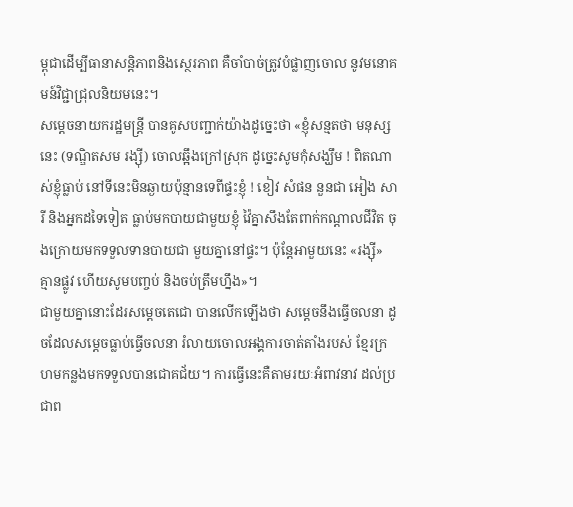ម្ពុជាដើម្បីធានាសន្តិភាពនិងស្ថេរភាព គឺចាំបាច់ត្រូវបំផ្លាញចោល នូវមនោគមន៍វិជ្ជាជ្រុលនិយមនេះ។
សម្តេចនាយករដ្ឋមន្ត្រី បានគូសបញ្ជាក់យ៉ាងដូច្នេះថា «ខ្ញុំសន្មតថា មនុស្សនេះ (ទណ្ឌិតសម រង្ស៊ី) ចោលឆ្អឹងក្រៅស្រុក ដូច្នេះសូមកុំសង្ឃឹម ! ពិតណាស់ខ្ញុំធ្លាប់ នៅទីនេះមិនឆ្ងាយប៉ុន្មានទេពីផ្ទះខ្ញុំ ! ខៀវ សំផន នួនជា អៀង សារី និងអ្នកដទៃទៀត ធ្លាប់មកបាយជាមួយខ្ញុំ វ៉ៃគ្នាសឹងតែពាក់កណ្តាលជីវិត ចុងក្រោយមកទទួលទានបាយជា មួយគ្នានៅផ្ទះ។ ប៉ុន្តែអាមួយនេះ «រង្ស៊ី» គ្មានផ្លូវ ហើយសូមបញ្ចប់ និងចប់ត្រឹមហ្នឹង»។
ជាមួយគ្នានោះដែរសម្តេចតេជោ បានលើកឡើងថា សម្តេចនឹងធ្វើចលនា ដូចដែលសម្តេចធ្លាប់ធ្វើចលនា រំលាយចោលអង្គការចាត់តាំងរបស់ ខ្មែរក្រហមកន្លងមកទទួលបានជោគជ័យ។ ការធ្វើនេះគឺតាមរយៈអំពាវនាវ ដល់ប្រជាព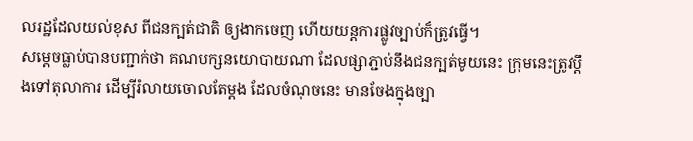លរដ្ឋដែលយល់ខុស ពីជនក្បត់ជាតិ ឲ្យងាកចេញ ហើយយន្តការផ្លូវច្បាប់ក៏ត្រូវធ្វើ។
សម្តេចធ្លាប់បានបញ្ជាក់ថា គណបក្សនយោបាយណា ដែលផ្សាភ្ជាប់នឹងជនក្បត់មូយនេះ ក្រុមនេះត្រូវប្តឹងទៅតុលាការ ដើម្បីរំលាយចោលតែម្តង ដែលចំណុចនេះ មានចែងក្នុងច្បា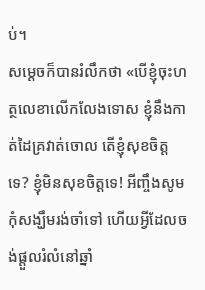ប់។
សម្តេចក៏បានរំលឹកថា «បើខ្ញុំចុះហត្ថលេខាលើកលែងទោស ខ្ញុំនឹងកាត់ដៃគ្រវាត់ចោល តើខ្ញុំសុខចិត្តទេ? ខ្ញុំមិនសុខចិត្តទេ! អីញ្ចឹងសូមកុំសង្ឃឹមរង់ចាំទៅ ហើយអ្វីដែលចង់ផ្តួលរំលំនៅឆ្នាំ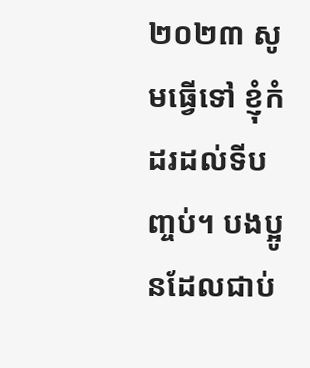២០២៣ សូមធ្វើទៅ ខ្ញុំកំដរដល់ទីបញ្ចប់។ បងប្អូនដែលជាប់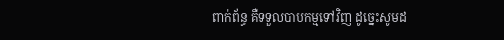ពាក់ព័ន្ធ គឺទទួលបាបកម្មទៅវិញ ដូច្នេះសូមដ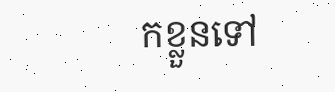កខ្លួនទៅ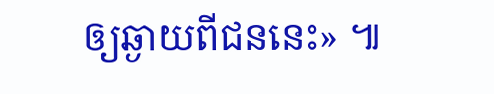ឲ្យឆ្ងាយពីជននេះ» ៕